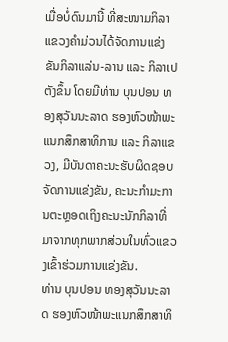ເມື່ອບໍ່ດົນມານີ້ ທີ່ສະໜາມກິລາແຂວງຄໍາມ່ວນໄດ້ຈັດການແຂ່ງຂັນກິລາແລ່ນ-ລານ ແລະ ກິລາເປຕັງຂຶ້ນ ໂດຍມີທ່ານ ບຸນປອນ ທອງສຸວັນນະລາດ ຮອງຫົວໜ້າພະແນກສຶກສາທິການ ແລະ ກິລາແຂວງ, ມີບັນດາຄະນະຮັບຜິດຊອບຈັດການແຂ່ງຂັນ, ຄະນະກໍາມະການຕະຫຼອດເຖິງຄະນະນັກກິລາທີ່ມາຈາກທຸກພາກສ່ວນໃນທົ່ວແຂວງເຂົ້າຮ່ວມການແຂ່ງຂັນ.
ທ່ານ ບຸນປອນ ທອງສຸວັນນະລາດ ຮອງຫົວໜ້າພະແນກສຶກສາທິ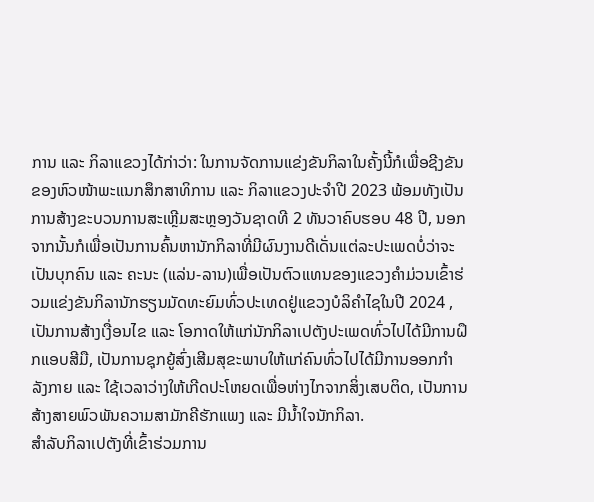ການ ແລະ ກິລາແຂວງໄດ້ກ່າວ່າ: ໃນການຈັດການແຂ່ງຂັນກິລາໃນຄັ້ງນີ້ກໍເພື່ອຊີງຂັນຂອງຫົວໜ້າພະແນກສຶກສາທິການ ແລະ ກິລາແຂວງປະຈໍາປີ 2023 ພ້ອມທັງເປັນການສ້າງຂະບວນການສະເຫຼີມສະຫຼອງວັນຊາດທີ 2 ທັນວາຄົບຮອບ 48 ປີ, ນອກຈາກນັ້ນກໍເພື່ອເປັນການຄົ້ນຫານັກກິລາທີ່ມີຜົນງານດີເດັ່ນແຕ່ລະປະເພດບໍ່ວ່າຈະເປັນບຸກຄົນ ແລະ ຄະນະ (ແລ່ນ-ລານ)ເພື່ອເປັນຕົວແທນຂອງແຂວງຄໍາມ່ວນເຂົ້າຮ່ວມແຂ່ງຂັນກິລານັກຮຽນມັດທະຍົມທົ່ວປະເທດຢູ່ແຂວງບໍລິຄໍາໄຊໃນປີ 2024 , ເປັນການສ້າງເງື່ອນໄຂ ແລະ ໂອກາດໃຫ້ແກ່ນັກກິລາເປຕັງປະເພດທົ່ວໄປໄດ້ມີການຝຶກແອບສີມື, ເປັນການຊຸກຍູ້ສົ່ງເສີມສຸຂະພາບໃຫ້ແກ່ຄົນທົ່ວໄປໄດ້ມີການອອກກໍາລັງກາຍ ແລະ ໃຊ້ເວລາວ່າງໃຫ້ເກີດປະໂຫຍດເພື່ອຫ່າງໄກຈາກສິ່ງເສບຕິດ, ເປັນການສ້າງສາຍພົວພັນຄວາມສາມັກຄີຮັກແພງ ແລະ ມີນໍ້າໃຈນັກກິລາ.
ສໍາລັບກິລາເປຕັງທີ່ເຂົ້າຮ່ວມການ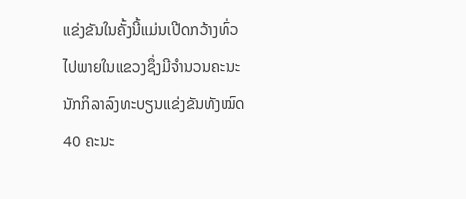ແຂ່ງຂັນໃນຄັ້ງນີ້ແມ່ນເປີດກວ້າງທົ່ວໄປພາຍໃນແຂວງຊຶ່ງມີຈໍານວນຄະນະນັກກິລາລົງທະບຽນແຂ່ງຂັນທັງໝົດ 40 ຄະນະ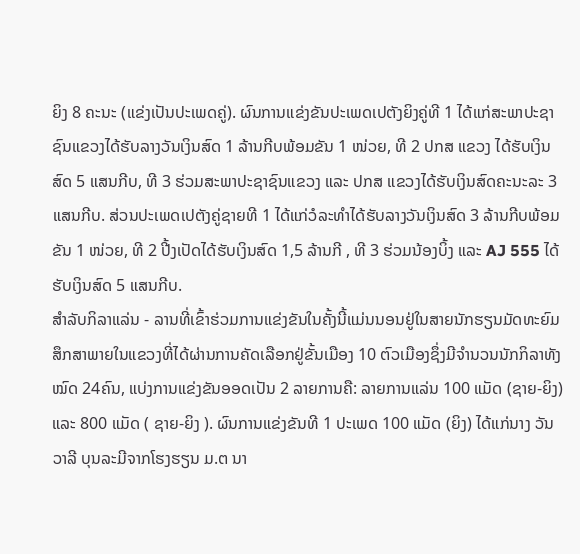ຍິງ 8 ຄະນະ (ແຂ່ງເປັນປະເພດຄູ່). ຜົນການແຂ່ງຂັນປະເພດເປຕັງຍິງຄູ່ທີ 1 ໄດ້ແກ່ສະພາປະຊາຊົນແຂວງໄດ້ຮັບລາງວັນເງິນສົດ 1 ລ້ານກີບພ້ອມຂັນ 1 ໜ່ວຍ, ທີ 2 ປກສ ແຂວງ ໄດ້ຮັບເງິນສົດ 5 ແສນກີບ, ທີ 3 ຮ່ວມສະພາປະຊາຊົນແຂວງ ແລະ ປກສ ແຂວງໄດ້ຮັບເງິນສົດຄະນະລະ 3 ແສນກີບ. ສ່ວນປະເພດເປຕັງຄູ່ຊາຍທີ 1 ໄດ້ແກ່ວໍລະທໍາໄດ້ຮັບລາງວັນເງິນສົດ 3 ລ້ານກີບພ້ອມຂັນ 1 ໜ່ວຍ, ທີ 2 ປີ້ງເປັດໄດ້ຮັບເງິນສົດ 1,5 ລ້ານກີ , ທີ 3 ຮ່ວມນ້ອງບິ້ງ ແລະ AJ 555 ໄດ້ຮັບເງິນສົດ 5 ແສນກີບ.
ສໍາລັບກິລາແລ່ນ - ລານທີ່ເຂົ້າຮ່ວມການແຂ່ງຂັນໃນຄັ້ງນີ້ແມ່ນນອນຢູ່ໃນສາຍນັກຮຽນມັດທະຍົມສຶກສາພາຍໃນແຂວງທີ່ໄດ້ຜ່ານການຄັດເລືອກຢູ່ຂັ້ນເມືອງ 10 ຕົວເມືອງຊຶ່ງມີຈໍານວນນັກກິລາທັງໝົດ 24ຄົນ, ແບ່ງການແຂ່ງຂັນອອດເປັນ 2 ລາຍການຄື: ລາຍການແລ່ນ 100 ແມັດ (ຊາຍ-ຍິງ) ແລະ 800 ແມັດ ( ຊາຍ-ຍິງ ). ຜົນການແຂ່ງຂັນທີ 1 ປະເພດ 100 ແມັດ (ຍິງ) ໄດ້ແກ່ນາງ ວັນວາລີ ບຸນລະມີຈາກໂຮງຮຽນ ມ.ຕ ນາ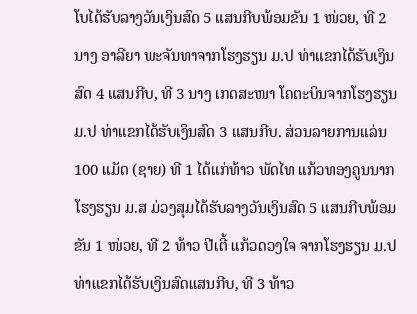ໂບໄດ້ຮັບລາງວັນເງິນສົດ 5 ແສນກີບພ້ອມຂັນ 1 ໜ່ວຍ, ທີ 2 ນາງ ອາລີຍາ ພະຈັນທາຈາກໂຮງຮຽນ ມ.ປ ທ່າແຂກໄດ້ຮັບເງິນສົດ 4 ແສນກີບ, ທີ 3 ນາງ ເກດສະໜາ ໂຄຕະບິນຈາກໂຮງຮຽນ ມ.ປ ທ່າແຂກໄດ້ຮັບເງິນສົດ 3 ແສນກີບ. ສ່ວນລາຍການແລ່ນ 100 ແມັດ (ຊາຍ) ທີ 1 ໄດ້ແກ່ທ້າວ ພັດໄທ ແກ້ວທອງຄູນນາກໂຮງຮຽນ ມ.ສ ມ່ວງສຸມໄດ້ຮັບລາງວັນເງິນສົດ 5 ແສນກີບພ້ອມຂັນ 1 ໜ່ວຍ, ທີ 2 ທ້າວ ປີເຕີ້ ແກ້ວດວງໃຈ ຈາກໂຮງຮຽນ ມ.ປ ທ່າແຂກໄດ້ຮັບເງິນສົດແສນກີບ, ທີ 3 ທ້າວ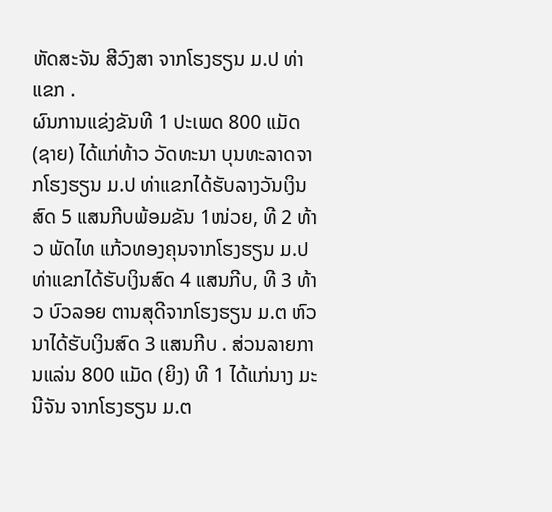ຫັດສະຈັນ ສີວົງສາ ຈາກໂຮງຮຽນ ມ.ປ ທ່າແຂກ .
ຜົນການແຂ່ງຂັນທີ 1 ປະເພດ 800 ແມັດ (ຊາຍ) ໄດ້ແກ່ທ້າວ ວັດທະນາ ບຸນທະລາດຈາກໂຮງຮຽນ ມ.ປ ທ່າແຂກໄດ້ຮັບລາງວັນເງິນສົດ 5 ແສນກີບພ້ອມຂັນ 1ໜ່ວຍ, ທີ 2 ທ້າວ ພັດໄທ ແກ້ວທອງຄຸນຈາກໂຮງຮຽນ ມ.ປ ທ່າແຂກໄດ້ຮັບເງິນສົດ 4 ແສນກີບ, ທີ 3 ທ້າວ ບົວລອຍ ຕານສຸດີຈາກໂຮງຮຽນ ມ.ຕ ຫົວນາໄດ້ຮັບເງິນສົດ 3 ແສນກີບ . ສ່ວນລາຍການແລ່ນ 800 ແມັດ (ຍິງ) ທີ 1 ໄດ້ແກ່ນາງ ມະນີຈັນ ຈາກໂຮງຮຽນ ມ.ຕ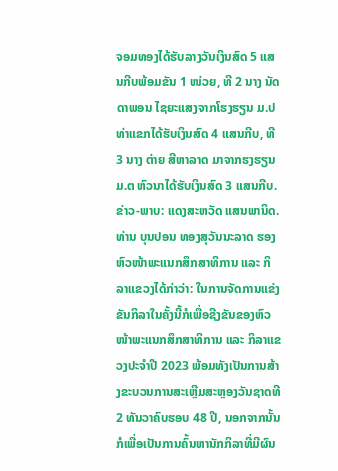ຈອມທອງໄດ້ຮັບລາງວັນເງິນສົດ 5 ແສນກີບພ້ອມຂັນ 1 ໜ່ວຍ, ທີ 2 ນາງ ນັດດາພອນ ໄຊຍະແສງຈາກໂຮງຮຽນ ມ.ປ ທ່າແຂກໄດ້ຮັບເງິນສົດ 4 ແສນກີບ, ທີ 3 ນາງ ຕ່າຍ ສີຫາລາດ ມາຈາກຮງຮຽນ ມ.ຕ ຫົວນາໄດ້ຮັບເງິນສົດ 3 ແສນກີບ.
ຂ່າວ-ພາບ: ແດງສະຫວັດ ແສນພານິດ.
ທ່ານ ບຸນປອນ ທອງສຸວັນນະລາດ ຮອງຫົວໜ້າພະແນກສຶກສາທິການ ແລະ ກິລາແຂວງໄດ້ກ່າວ່າ: ໃນການຈັດການແຂ່ງຂັນກິລາໃນຄັ້ງນີ້ກໍເພື່ອຊີງຂັນຂອງຫົວໜ້າພະແນກສຶກສາທິການ ແລະ ກິລາແຂວງປະຈໍາປີ 2023 ພ້ອມທັງເປັນການສ້າງຂະບວນການສະເຫຼີມສະຫຼອງວັນຊາດທີ 2 ທັນວາຄົບຮອບ 48 ປີ, ນອກຈາກນັ້ນກໍເພື່ອເປັນການຄົ້ນຫານັກກິລາທີ່ມີຜົນ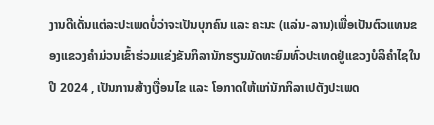ງານດີເດັ່ນແຕ່ລະປະເພດບໍ່ວ່າຈະເປັນບຸກຄົນ ແລະ ຄະນະ (ແລ່ນ-ລານ)ເພື່ອເປັນຕົວແທນຂອງແຂວງຄໍາມ່ວນເຂົ້າຮ່ວມແຂ່ງຂັນກິລານັກຮຽນມັດທະຍົມທົ່ວປະເທດຢູ່ແຂວງບໍລິຄໍາໄຊໃນປີ 2024 , ເປັນການສ້າງເງື່ອນໄຂ ແລະ ໂອກາດໃຫ້ແກ່ນັກກິລາເປຕັງປະເພດ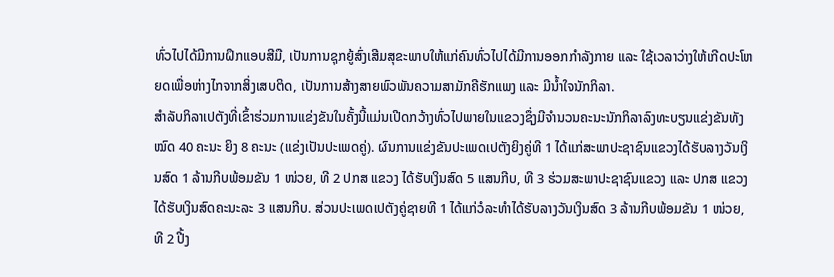ທົ່ວໄປໄດ້ມີການຝຶກແອບສີມື, ເປັນການຊຸກຍູ້ສົ່ງເສີມສຸຂະພາບໃຫ້ແກ່ຄົນທົ່ວໄປໄດ້ມີການອອກກໍາລັງກາຍ ແລະ ໃຊ້ເວລາວ່າງໃຫ້ເກີດປະໂຫຍດເພື່ອຫ່າງໄກຈາກສິ່ງເສບຕິດ, ເປັນການສ້າງສາຍພົວພັນຄວາມສາມັກຄີຮັກແພງ ແລະ ມີນໍ້າໃຈນັກກິລາ.
ສໍາລັບກິລາເປຕັງທີ່ເຂົ້າຮ່ວມການແຂ່ງຂັນໃນຄັ້ງນີ້ແມ່ນເປີດກວ້າງທົ່ວໄປພາຍໃນແຂວງຊຶ່ງມີຈໍານວນຄະນະນັກກິລາລົງທະບຽນແຂ່ງຂັນທັງໝົດ 40 ຄະນະ ຍິງ 8 ຄະນະ (ແຂ່ງເປັນປະເພດຄູ່). ຜົນການແຂ່ງຂັນປະເພດເປຕັງຍິງຄູ່ທີ 1 ໄດ້ແກ່ສະພາປະຊາຊົນແຂວງໄດ້ຮັບລາງວັນເງິນສົດ 1 ລ້ານກີບພ້ອມຂັນ 1 ໜ່ວຍ, ທີ 2 ປກສ ແຂວງ ໄດ້ຮັບເງິນສົດ 5 ແສນກີບ, ທີ 3 ຮ່ວມສະພາປະຊາຊົນແຂວງ ແລະ ປກສ ແຂວງໄດ້ຮັບເງິນສົດຄະນະລະ 3 ແສນກີບ. ສ່ວນປະເພດເປຕັງຄູ່ຊາຍທີ 1 ໄດ້ແກ່ວໍລະທໍາໄດ້ຮັບລາງວັນເງິນສົດ 3 ລ້ານກີບພ້ອມຂັນ 1 ໜ່ວຍ, ທີ 2 ປີ້ງ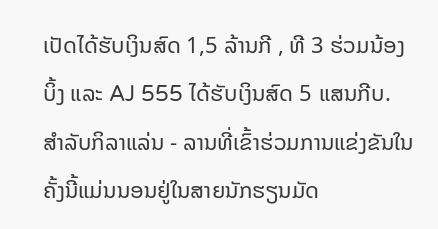ເປັດໄດ້ຮັບເງິນສົດ 1,5 ລ້ານກີ , ທີ 3 ຮ່ວມນ້ອງບິ້ງ ແລະ AJ 555 ໄດ້ຮັບເງິນສົດ 5 ແສນກີບ.
ສໍາລັບກິລາແລ່ນ - ລານທີ່ເຂົ້າຮ່ວມການແຂ່ງຂັນໃນຄັ້ງນີ້ແມ່ນນອນຢູ່ໃນສາຍນັກຮຽນມັດ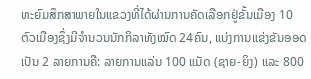ທະຍົມສຶກສາພາຍໃນແຂວງທີ່ໄດ້ຜ່ານການຄັດເລືອກຢູ່ຂັ້ນເມືອງ 10 ຕົວເມືອງຊຶ່ງມີຈໍານວນນັກກິລາທັງໝົດ 24ຄົນ, ແບ່ງການແຂ່ງຂັນອອດເປັນ 2 ລາຍການຄື: ລາຍການແລ່ນ 100 ແມັດ (ຊາຍ-ຍິງ) ແລະ 800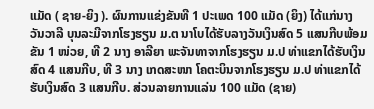ແມັດ ( ຊາຍ-ຍິງ ). ຜົນການແຂ່ງຂັນທີ 1 ປະເພດ 100 ແມັດ (ຍິງ) ໄດ້ແກ່ນາງ ວັນວາລີ ບຸນລະມີຈາກໂຮງຮຽນ ມ.ຕ ນາໂບໄດ້ຮັບລາງວັນເງິນສົດ 5 ແສນກີບພ້ອມຂັນ 1 ໜ່ວຍ, ທີ 2 ນາງ ອາລີຍາ ພະຈັນທາຈາກໂຮງຮຽນ ມ.ປ ທ່າແຂກໄດ້ຮັບເງິນສົດ 4 ແສນກີບ, ທີ 3 ນາງ ເກດສະໜາ ໂຄຕະບິນຈາກໂຮງຮຽນ ມ.ປ ທ່າແຂກໄດ້ຮັບເງິນສົດ 3 ແສນກີບ. ສ່ວນລາຍການແລ່ນ 100 ແມັດ (ຊາຍ)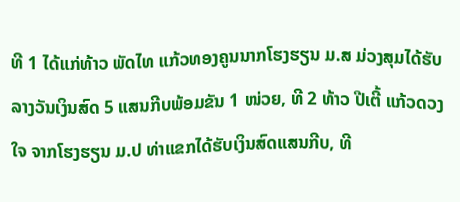ທີ 1 ໄດ້ແກ່ທ້າວ ພັດໄທ ແກ້ວທອງຄູນນາກໂຮງຮຽນ ມ.ສ ມ່ວງສຸມໄດ້ຮັບລາງວັນເງິນສົດ 5 ແສນກີບພ້ອມຂັນ 1 ໜ່ວຍ, ທີ 2 ທ້າວ ປີເຕີ້ ແກ້ວດວງໃຈ ຈາກໂຮງຮຽນ ມ.ປ ທ່າແຂກໄດ້ຮັບເງິນສົດແສນກີບ, ທີ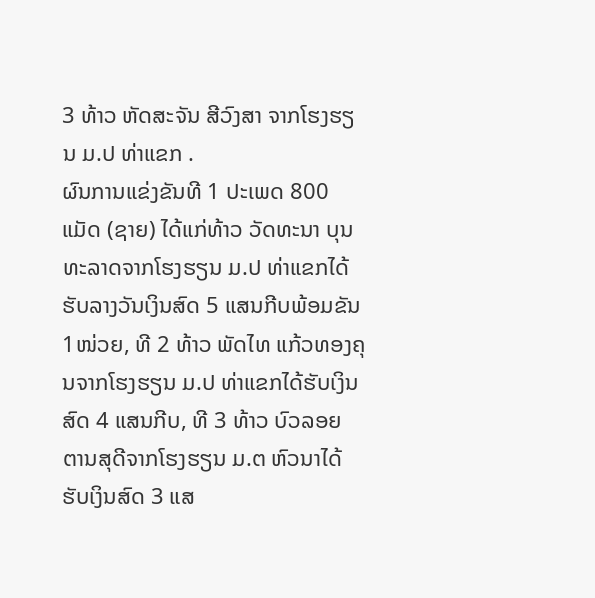3 ທ້າວ ຫັດສະຈັນ ສີວົງສາ ຈາກໂຮງຮຽນ ມ.ປ ທ່າແຂກ .
ຜົນການແຂ່ງຂັນທີ 1 ປະເພດ 800 ແມັດ (ຊາຍ) ໄດ້ແກ່ທ້າວ ວັດທະນາ ບຸນທະລາດຈາກໂຮງຮຽນ ມ.ປ ທ່າແຂກໄດ້ຮັບລາງວັນເງິນສົດ 5 ແສນກີບພ້ອມຂັນ 1ໜ່ວຍ, ທີ 2 ທ້າວ ພັດໄທ ແກ້ວທອງຄຸນຈາກໂຮງຮຽນ ມ.ປ ທ່າແຂກໄດ້ຮັບເງິນສົດ 4 ແສນກີບ, ທີ 3 ທ້າວ ບົວລອຍ ຕານສຸດີຈາກໂຮງຮຽນ ມ.ຕ ຫົວນາໄດ້ຮັບເງິນສົດ 3 ແສ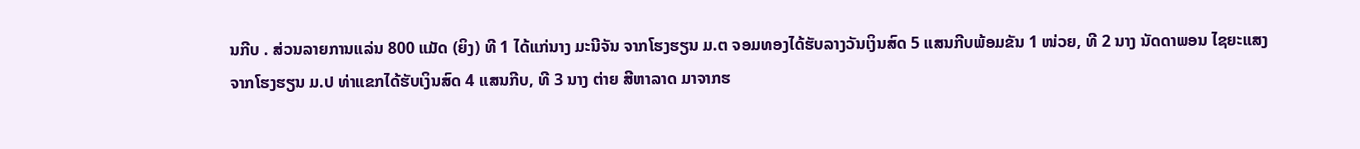ນກີບ . ສ່ວນລາຍການແລ່ນ 800 ແມັດ (ຍິງ) ທີ 1 ໄດ້ແກ່ນາງ ມະນີຈັນ ຈາກໂຮງຮຽນ ມ.ຕ ຈອມທອງໄດ້ຮັບລາງວັນເງິນສົດ 5 ແສນກີບພ້ອມຂັນ 1 ໜ່ວຍ, ທີ 2 ນາງ ນັດດາພອນ ໄຊຍະແສງຈາກໂຮງຮຽນ ມ.ປ ທ່າແຂກໄດ້ຮັບເງິນສົດ 4 ແສນກີບ, ທີ 3 ນາງ ຕ່າຍ ສີຫາລາດ ມາຈາກຮ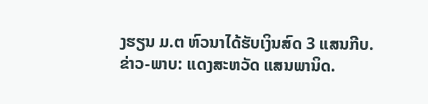ງຮຽນ ມ.ຕ ຫົວນາໄດ້ຮັບເງິນສົດ 3 ແສນກີບ.
ຂ່າວ-ພາບ: ແດງສະຫວັດ ແສນພານິດ.